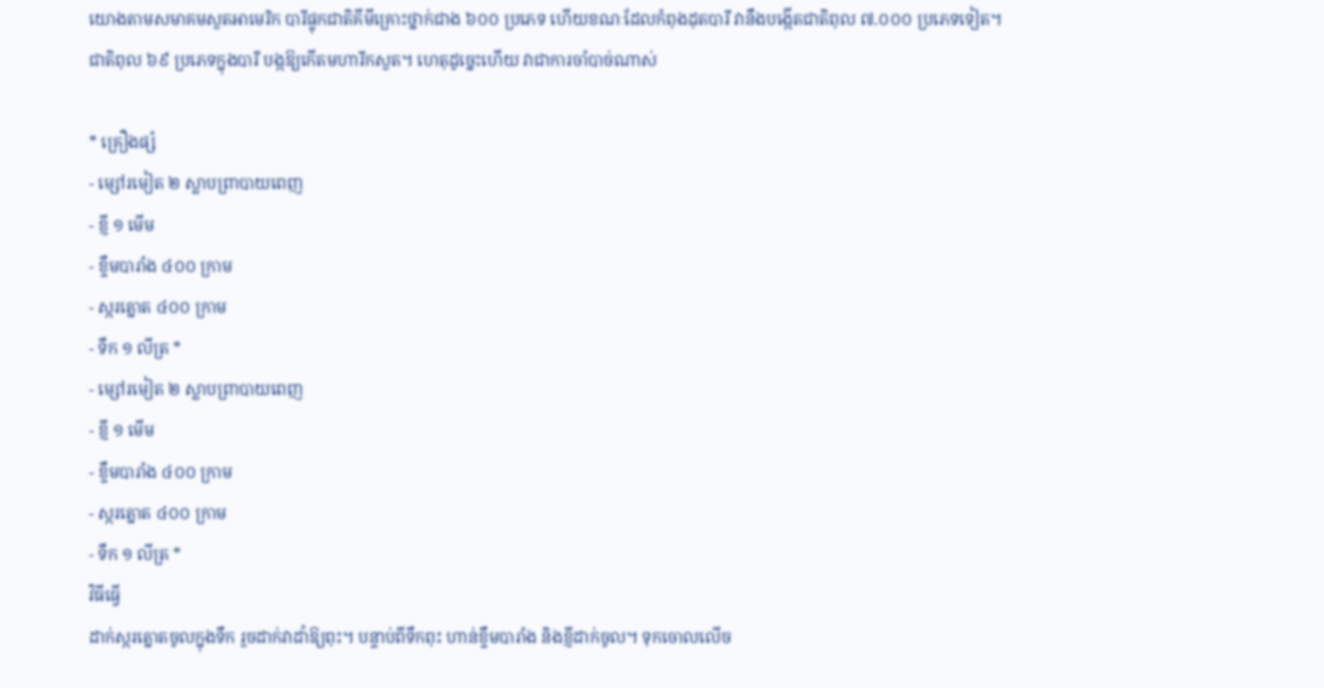យោងតាមសមាគមសួតអាមេរិក បារីផ្ទុកជាតិគីមីគ្រោះថ្នាក់ជាង ៦០០ ប្រភេទ ហើយខណៈដែលកំពុងដុតបារី វានឹងបង្កើតជាតិពុល ៧.០០០ ប្រភេទទៀត។
ជាតិពុល ៦៩ ប្រភេទក្នុងបារី បង្កឱ្យកើតមហារីកសួត។ ហេតុដូច្នេះហើយ វាជាការចាំបាច់ណាស់

* គ្រឿងផ្សំ
- ម្សៅរមៀត ២ ស្លាបព្រាបាយពេញ
- ខ្ញី ១ មើម
- ខ្ទឹមបារាំង ៤០០ ក្រាម
- ស្ករត្នោត ៤០០ ក្រាម
- ទឹក ១ លីត្រ *
- ម្សៅរមៀត ២ ស្លាបព្រាបាយពេញ
- ខ្ញី ១ មើម
- ខ្ទឹមបារាំង ៤០០ ក្រាម
- ស្ករត្នោត ៤០០ ក្រាម
- ទឹក ១ លីត្រ *
វិធីធ្វើ
ដាក់ស្ករត្នោតចូលក្នុងទឹក រួចដាក់វាដាំឱ្យពុះ។ បន្ទាប់ពីទឹកពុះ ហាន់ខ្ទឹមបារាំង និងខ្ញីដាក់ចូល។ ទុកចោលលើច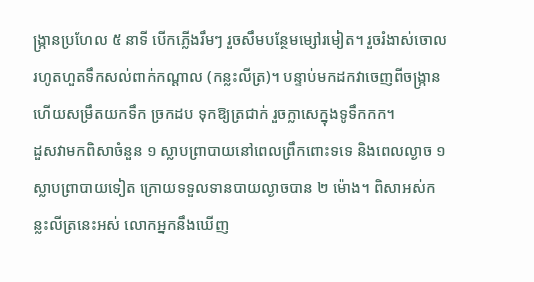ង្ក្រានប្រហែល ៥ នាទី បើកភ្លើងរឹមៗ រួចសឹមបន្ថែមម្សៅរមៀត។ រួចរំងាស់ចោលរហូតហួតទឹកសល់ពាក់កណ្តាល (កន្លះលីត្រ)។ បន្ទាប់មកដកវាចេញពីចង្ក្រាន ហើយសម្រឹតយកទឹក ច្រកដប ទុកឱ្យត្រជាក់ រួចក្លាសេក្នុងទូទឹកកក។
ដួសវាមកពិសាចំនួន ១ ស្លាបព្រាបាយនៅពេលព្រឹកពោះទទេ និងពេលល្ងាច ១ ស្លាបព្រាបាយទៀត ក្រោយទទួលទានបាយល្ងាចបាន ២ ម៉ោង។ ពិសាអស់កន្លះលីត្រនេះអស់ លោកអ្នកនឹងឃើញ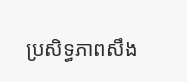ប្រសិទ្ធភាពសឹង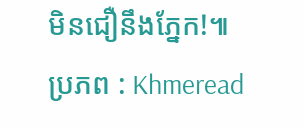មិនជឿនឹងភ្នែក!៕
ប្រភព : Khmeread